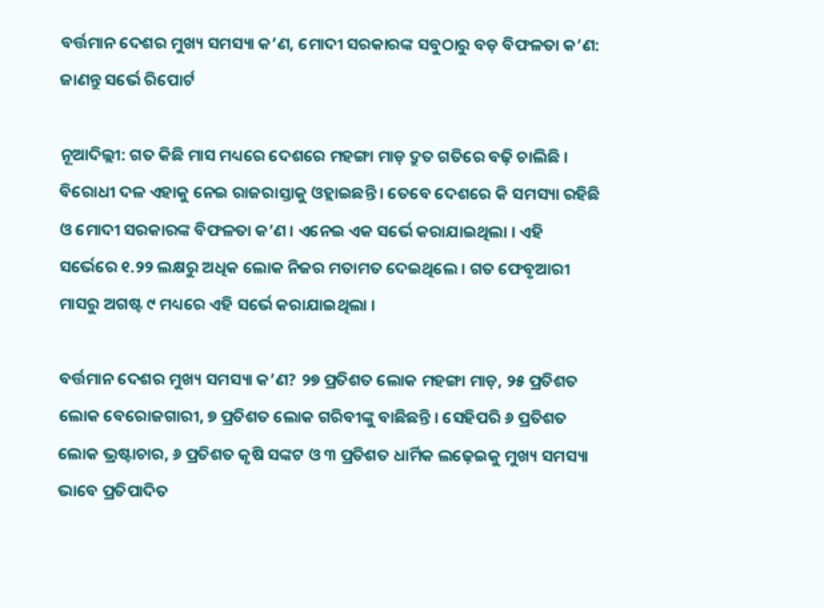ବର୍ତ୍ତମାନ ଦେଶର ମୁଖ୍ୟ ସମସ୍ୟା କ’ଣ, ମୋଦୀ ସରକାରଙ୍କ ସବୁଠାରୁ ବଡ଼ ବିଫଳତା କ’ଣ: ଜାଣନ୍ତୁ ସର୍ଭେ ରିପୋର୍ଟ

ନୂଆଦିଲ୍ଲୀ: ଗତ କିଛି ମାସ ମଧ୍ୟରେ ଦେଶରେ ମହଙ୍ଗା ମାଡ଼ ଦ୍ରୁତ ଗତିରେ ବଢ଼ି ଚାଲିଛି । ବିରୋଧୀ ଦଳ ଏହାକୁ ନେଇ ରାଜରାସ୍ତାକୁ ଓହ୍ଲାଇଛନ୍ତି । ତେବେ ଦେଶରେ କି ସମସ୍ୟା ରହିଛି ଓ ମୋଦୀ ସରକାରଙ୍କ ବିଫଳତା କ’ଣ । ଏନେଇ ଏକ ସର୍ଭେ କରାଯାଇଥିଲା । ଏହି ସର୍ଭେରେ ୧.୨୨ ଲକ୍ଷରୁ ଅଧିକ ଲୋକ ନିଜର ମତାମତ ଦେଇଥିଲେ । ଗତ ଫେବୃଆରୀ ମାସରୁ ଅଗଷ୍ଟ ୯ ମଧ୍ୟରେ ଏହି ସର୍ଭେ କରାଯାଇଥିଲା ।

ବର୍ତ୍ତମାନ ଦେଶର ମୁଖ୍ୟ ସମସ୍ୟା କ’ଣ? ୨୭ ପ୍ରତିଶତ ଲୋକ ମହଙ୍ଗା ମାଡ଼, ୨୫ ପ୍ରତିଶତ ଲୋକ ବେରୋଜଗାରୀ, ୭ ପ୍ରତିଶତ ଲୋକ ଗରିବୀଙ୍କୁ ବାଛିଛନ୍ତି । ସେହିପରି ୬ ପ୍ରତିଶତ ଲୋକ ଭ୍ରଷ୍ଟାଚାର, ୬ ପ୍ରତିଶତ କୃଷି ସଙ୍କଟ ଓ ୩ ପ୍ରତିଶତ ଧାର୍ମିକ ଲଢ଼େଇକୁ ମୁଖ୍ୟ ସମସ୍ୟା ଭାବେ ପ୍ରତିପାଦିତ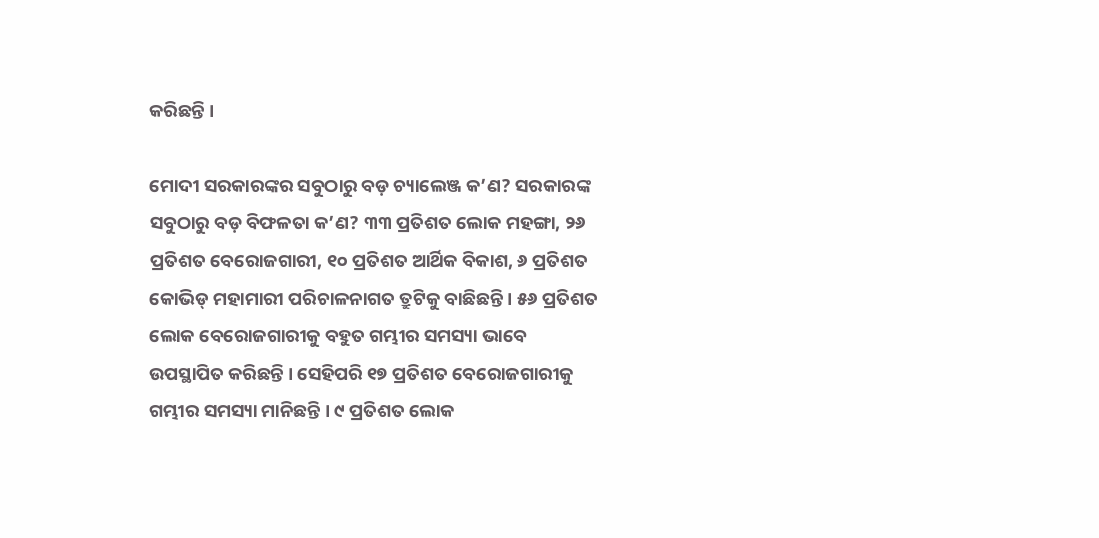କରିଛନ୍ତି ।

ମୋଦୀ ସରକାରଙ୍କର ସବୁଠାରୁ ବଡ଼ ଚ୍ୟାଲେଞ୍ଜ କ’ଣ? ସରକାରଙ୍କ ସବୁଠାରୁ ବଡ଼ ବିଫଳତା କ’ଣ? ୩୩ ପ୍ରତିଶତ ଲୋକ ମହଙ୍ଗା, ୨୬ ପ୍ରତିଶତ ବେରୋଜଗାରୀ, ୧୦ ପ୍ରତିଶତ ଆର୍ଥିକ ବିକାଶ, ୬ ପ୍ରତିଶତ କୋଭିଡ୍ ମହାମାରୀ ପରିଚାଳନାଗତ ତ୍ରୁଟିକୁ ବାଛିଛନ୍ତି । ୫୬ ପ୍ରତିଶତ ଲୋକ ବେରୋଜଗାରୀକୁ ବହୁତ ଗମ୍ଭୀର ସମସ୍ୟା ଭାବେ ଉପସ୍ଥାପିତ କରିଛନ୍ତି । ସେହିପରି ୧୭ ପ୍ରତିଶତ ବେରୋଜଗାରୀକୁ ଗମ୍ଭୀର ସମସ୍ୟା ମାନିଛନ୍ତି । ୯ ପ୍ରତିଶତ ଲୋକ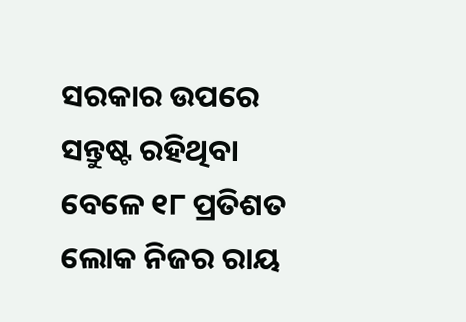ସରକାର ଉପରେ ସନ୍ତୁଷ୍ଟ ରହିଥିବା ବେଳେ ୧୮ ପ୍ରତିଶତ ଲୋକ ନିଜର ରାୟ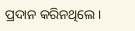ପ୍ରଦାନ କରିନଥିଲେ ।